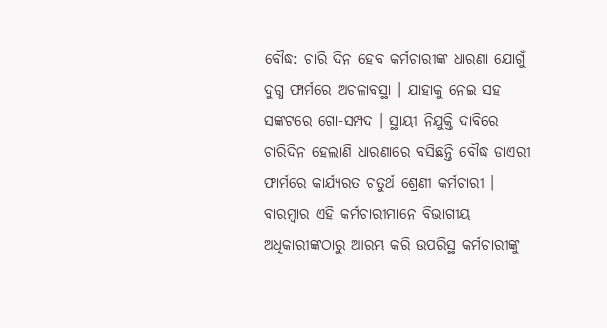ବୌଦ୍ଧ: ଚାରି ଦିନ ହେବ କର୍ମଚାରୀଙ୍କ ଧାରଣା ଯୋଗୁଁ ଦୁଗ୍ଧ ଫାର୍ମରେ ଅଚଳାବସ୍ଥା । ଯାହାକୁ ନେଇ ସହ ସଙ୍କଟରେ ଗୋ-ସମ୍ପଦ । ସ୍ଥାୟୀ ନିଯୁକ୍ତି ଦାବିରେ ଚାରିଦିନ ହେଲାଣି ଧାରଣାରେ ବସିଛନ୍ତି ବୌଦ୍ଧ ଡାଏରୀ ଫାର୍ମରେ କାର୍ଯ୍ୟରତ ଚତୁର୍ଥ ଶ୍ରେଣୀ କର୍ମଚାରୀ ।
ବାରମ୍ବାର ଏହି କର୍ମଚାରୀମାନେ ବିଭାଗୀୟ ଅଧିକାରୀଙ୍କଠାରୁ ଆରମ୍ଭ କରି ଉପରିସ୍ଥ କର୍ମଚାରୀଙ୍କୁ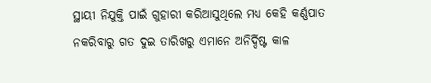ସ୍ଥାୟୀ ନିଯୁକ୍ତି ପାଇଁ ଗୁହାରୀ କରିଆସୁଥିଲେ ମଧ୍ୟ କେହି କର୍ଣ୍ଣପାତ ନକରିବାରୁ ଗତ ଦୁଇ ତାରିଖରୁ ଏମାନେ ଅନିର୍ଦ୍ଦିଷ୍ଟ କାଳ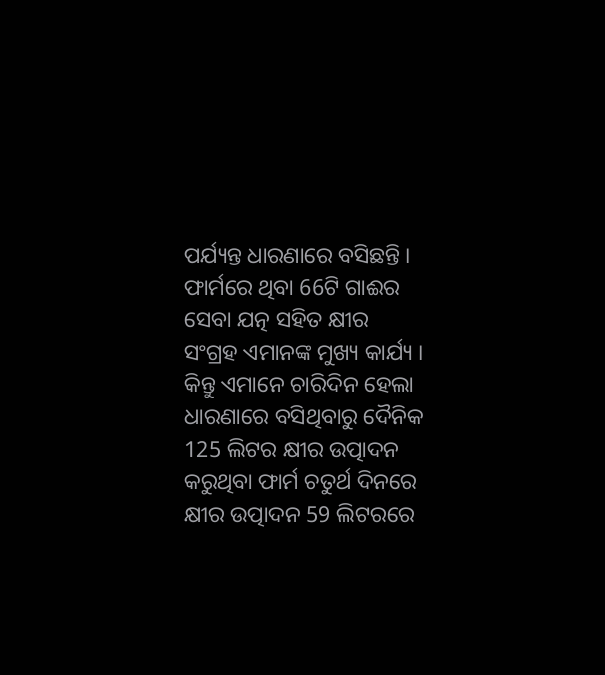ପର୍ଯ୍ୟନ୍ତ ଧାରଣାରେ ବସିଛନ୍ତି ।
ଫାର୍ମରେ ଥିବା 66ଟି ଗାଈର ସେବା ଯତ୍ନ ସହିତ କ୍ଷୀର ସଂଗ୍ରହ ଏମାନଙ୍କ ମୁଖ୍ୟ କାର୍ଯ୍ୟ । କିନ୍ତୁ ଏମାନେ ଚାରିଦିନ ହେଲା ଧାରଣାରେ ବସିଥିବାରୁ ଦୈନିକ 125 ଲିଟର କ୍ଷୀର ଉତ୍ପାଦନ କରୁଥିବା ଫାର୍ମ ଚତୁର୍ଥ ଦିନରେ କ୍ଷୀର ଉତ୍ପାଦନ 59 ଲିଟରରେ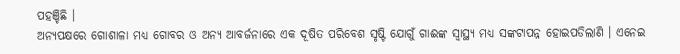ପହଞ୍ଚିଛି ।
ଅନ୍ୟପକ୍ଷରେ ଗୋଶାଳା ମଧ୍ୟ ଗୋବର ଓ ଅନ୍ୟ ଆବର୍ଜନାରେ ଏକ ଦୂଷିତ ପରିବେଶ ସୃଷ୍ଟି ଯୋଗୁଁ ଗାଈଙ୍କ ସ୍ବାସ୍ଥ୍ୟ ମଧ୍ୟ ସଙ୍କଟାପନ୍ନ ହୋଇପଡିଲାଣି । ଏନେଇ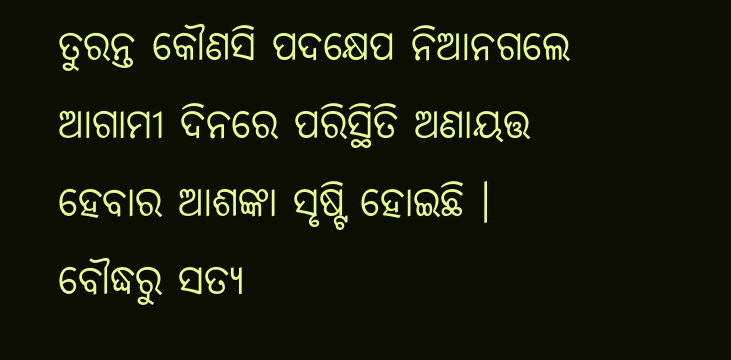ତୁରନ୍ତ କୌଣସି ପଦକ୍ଷେପ ନିଆନଗଲେ ଆଗାମୀ ଦିନରେ ପରିସ୍ଥିତି ଅଣାୟତ୍ତ ହେବାର ଆଶଙ୍କା ସୃଷ୍ଟି ହୋଇଛି ।
ବୌଦ୍ଧରୁ ସତ୍ୟ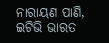ନାରାୟଣ ପାଣି, ଇଟିଭି ଭାରତ